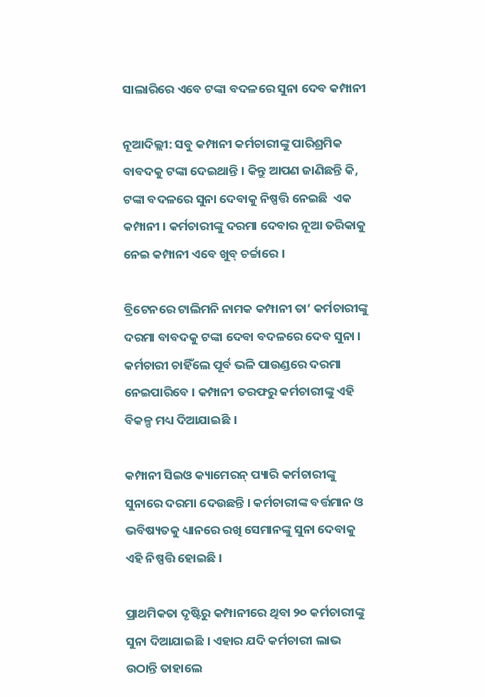ସାଲାରିରେ ଏବେ ଟଙ୍କା ବଦଳରେ ସୁନା ଦେବ କମ୍ପାନୀ

ନୂଆଦିଲ୍ଲୀ: ସବୁ କମ୍ପାନୀ କର୍ମଚାରୀଙ୍କୁ ପାରିଶ୍ରମିକ ବାବଦକୁ ଟଙ୍କା ଦେଇଥାନ୍ତି । କିନ୍ତୁ ଆପଣ ଜାଣିଛନ୍ତି କି, ଟଙ୍କା ବଦଳରେ ସୁନା ଦେବାକୁ ନିଷ୍ପତ୍ତି ନେଇଛି  ଏକ କମ୍ପାନୀ । କର୍ମଚାରୀଙ୍କୁ ଦରମା ଦେବାର ନୂଆ ତରିକାକୁ ନେଇ କମ୍ପାନୀ ଏବେ ଖୁବ୍ ଚର୍ଚ୍ଚାରେ ।

ବ୍ରିଟେନରେ ଟାଲିମନି ନାମକ କମ୍ପାନୀ ତା‘ କର୍ମଚାରୀଙ୍କୁ ଦରମା ବାବଦକୁ ଟଙ୍କା ଦେବା ବଦଳରେ ଦେବ ସୁନା । କର୍ମଚାରୀ ଚାହିଁଲେ ପୂର୍ବ ଭଳି ପାଉଣ୍ଡରେ ଦରମା ନେଇପାରିବେ । କମ୍ପାନୀ ତରଫରୁ କର୍ମଚାରୀଙ୍କୁ ଏହି ବିକଳ୍ପ ମଧ୍ୟ ଦିଆଯାଇଛି ।

କମ୍ପାନୀ ସିଇଓ କ୍ୟାମେରନ୍ ପ୍ୟାରି କର୍ମଚାରୀଙ୍କୁ ସୁନାରେ ଦରମା ଦେଉଛନ୍ତି । କର୍ମଚାରୀଙ୍କ ବର୍ତ୍ତମାନ ଓ ଭବିଷ୍ୟତକୁ ଧ୍ୟାନରେ ରଖି ସେମାନଙ୍କୁ ସୁନା ଦେବାକୁ ଏହି ନିଷ୍ପତ୍ତି ହୋଇଛି ।

ପ୍ରାଥମିକତା ଦୃଷ୍ଟିରୁ କମ୍ପାନୀରେ ଥିବା ୨୦ କର୍ମଚାରୀଙ୍କୁ ସୁନା ଦିଆଯାଇଛି । ଏହାର ଯଦି କର୍ମଚାରୀ ଲାଭ ଉଠାନ୍ତି ତାହାଲେ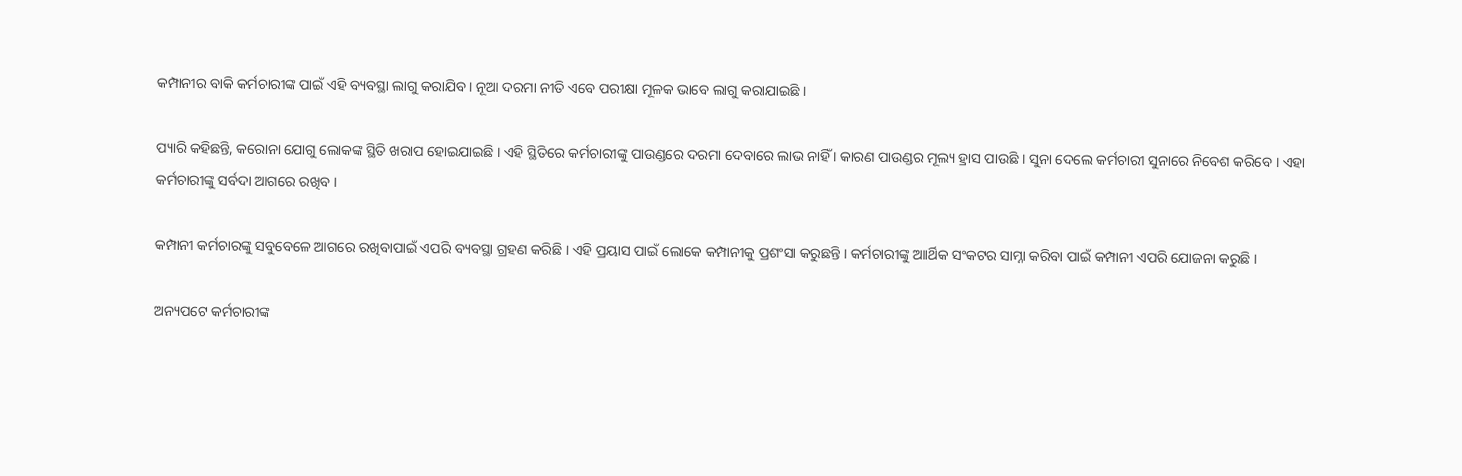କମ୍ପାନୀର ବାକି କର୍ମଚାରୀଙ୍କ ପାଇଁ ଏହି ବ୍ୟବସ୍ଥା ଲାଗୁ କରାଯିବ । ନୂଆ ଦରମା ନୀତି ଏବେ ପରୀକ୍ଷା ମୂଳକ ଭାବେ ଲାଗୁ କରାଯାଇଛି ।

ପ୍ୟାରି କହିଛନ୍ତି, କରୋନା ଯୋଗୁ ଲୋକଙ୍କ ସ୍ଥିତି ଖରାପ ହୋଇଯାଇଛି । ଏହି ସ୍ଥିତିରେ କର୍ମଚାରୀଙ୍କୁ ପାଉଣ୍ଡରେ ଦରମା ଦେବାରେ ଲାଭ ନାହିଁ । କାରଣ ପାଉଣ୍ଡର ମୂଲ୍ୟ ହ୍ରାସ ପାଉଛି । ସୁନା ଦେଲେ କର୍ମଚାରୀ ସୁନାରେ ନିବେଶ କରିବେ । ଏହା କର୍ମଚାରୀଙ୍କୁ ସର୍ବଦା ଆଗରେ ରଖିବ ।

କମ୍ପାନୀ କର୍ମଚାରଙ୍କୁ ସବୁବେଳେ ଆଗରେ ରଖିବାପାଇଁ ଏପରି ବ୍ୟବସ୍ଥା ଗ୍ରହଣ କରିଛି । ଏହି ପ୍ରୟାସ ପାଇଁ ଲୋକେ କମ୍ପାନୀକୁ ପ୍ରଶଂସା କରୁଛନ୍ତି । କର୍ମଚାରୀଙ୍କୁ ଆାର୍ଥିକ ସଂକଟର ସାମ୍ନା କରିବା ପାଇଁ କମ୍ପାନୀ ଏପରି ଯୋଜନା କରୁଛି ।

ଅନ୍ୟପଟେ କର୍ମଚାରୀଙ୍କ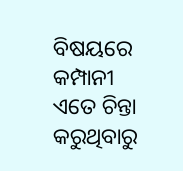ବିଷୟରେ କମ୍ପାନୀ ଏତେ ଚିନ୍ତା କରୁଥିବାରୁ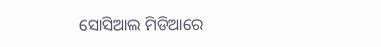ସୋସିଆଲ ମିଡିଆରେ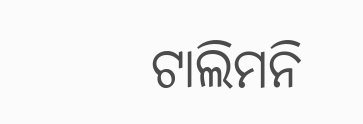ଟାଲିମନି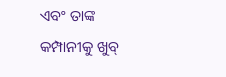ଏବଂ ତାଙ୍କ କମ୍ପାନୀକୁ ଖୁବ୍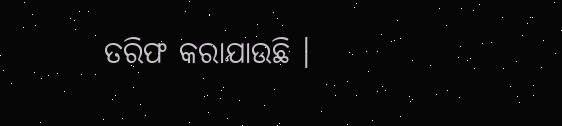ତରିଫ କରାଯାଉଛି ।